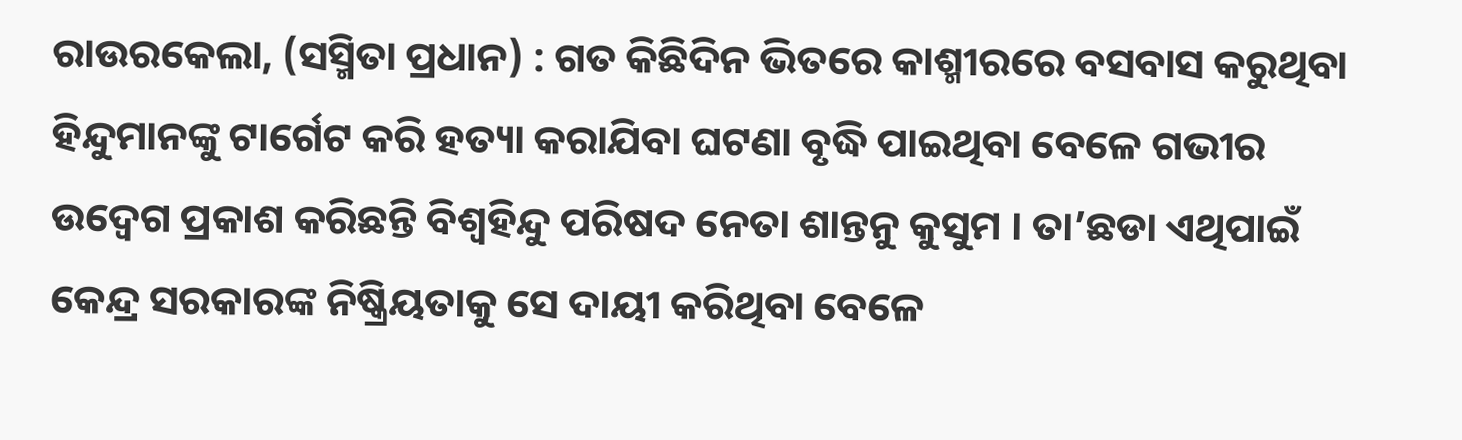ରାଉରକେଲା, (ସସ୍ମିତା ପ୍ରଧାନ) : ଗତ କିଛିଦିନ ଭିତରେ କାଶ୍ମୀରରେ ବସବାସ କରୁଥିବା ହିନ୍ଦୁମାନଙ୍କୁ ଟାର୍ଗେଟ କରି ହତ୍ୟା କରାଯିବା ଘଟଣା ବୃଦ୍ଧି ପାଇଥିବା ବେଳେ ଗଭୀର ଉଦ୍ବେଗ ପ୍ରକାଶ କରିଛନ୍ତି ବିଶ୍ୱହିନ୍ଦୁ ପରିଷଦ ନେତା ଶାନ୍ତନୁ କୁସୁମ । ତା’ଛଡା ଏଥିପାଇଁ କେନ୍ଦ୍ର ସରକାରଙ୍କ ନିଷ୍କ୍ରିୟତାକୁ ସେ ଦାୟୀ କରିଥିବା ବେଳେ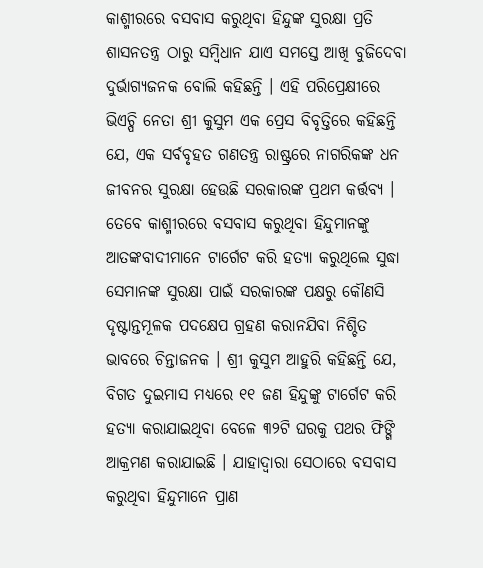କାଶ୍ମୀରରେ ବସବାସ କରୁଥିବା ହିନ୍ଦୁଙ୍କ ସୁରକ୍ଷା ପ୍ରତି ଶାସନତନ୍ତ୍ର ଠାରୁ ସମ୍ବିଧାନ ଯାଏ ସମସ୍ତେ ଆଖି ବୁଜିଦେବା ଦୁର୍ଭାଗ୍ୟଜନକ ବୋଲି କହିଛନ୍ତି । ଏହି ପରିପ୍ରେକ୍ଷୀରେ ଭିଏଚ୍ପି ନେତା ଶ୍ରୀ କୁସୁମ ଏକ ପ୍ରେସ ବିବୃତ୍ତିରେ କହିଛନ୍ତି ଯେ, ଏକ ସର୍ବବୃହତ ଗଣତନ୍ତ୍ର ରାଷ୍ଟ୍ରରେ ନାଗରିକଙ୍କ ଧନ ଜୀବନର ସୁରକ୍ଷା ହେଉଛି ସରକାରଙ୍କ ପ୍ରଥମ କର୍ତ୍ତବ୍ୟ । ତେବେ କାଶ୍ମୀରରେ ବସବାସ କରୁଥିବା ହିନ୍ଦୁମାନଙ୍କୁ ଆତଙ୍କବାଦୀମାନେ ଟାର୍ଗେଟ କରି ହତ୍ୟା କରୁଥିଲେ ସୁଦ୍ଧା ସେମାନଙ୍କ ସୁରକ୍ଷା ପାଇଁ ସରକାରଙ୍କ ପକ୍ଷରୁ କୌଣସି ଦୃଷ୍ଟାନ୍ତମୂଳକ ପଦକ୍ଷେପ ଗ୍ରହଣ କରାନଯିବା ନିଶ୍ଚିତ ଭାବରେ ଚିନ୍ତାଜନକ । ଶ୍ରୀ କୁସୁମ ଆହୁରି କହିଛନ୍ତି ଯେ, ବିଗତ ଦୁଇମାସ ମଧ୍ୟରେ ୧୧ ଜଣ ହିନ୍ଦୁଙ୍କୁ ଟାର୍ଗେଟ କରି ହତ୍ୟା କରାଯାଇଥିବା ବେଳେ ୩୨ଟି ଘରକୁ ପଥର ଫିଙ୍ଗି ଆକ୍ରମଣ କରାଯାଇଛି । ଯାହାଦ୍ଵାରା ସେଠାରେ ବସବାସ କରୁଥିବା ହିନ୍ଦୁମାନେ ପ୍ରାଣ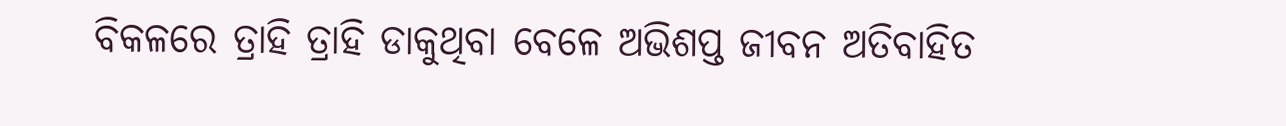ବିକଳରେ ତ୍ରାହି ତ୍ରାହି ଡାକୁଥିବା ବେଳେ ଅଭିଶପ୍ତ ଜୀବନ ଅତିବାହିତ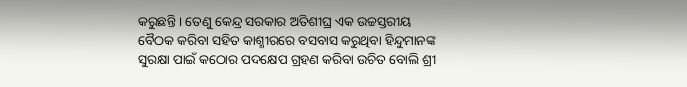କରୁଛନ୍ତି । ତେଣୁ କେନ୍ଦ୍ର ସରକାର ଅତିଶୀଘ୍ର ଏକ ଉଚ୍ଚସ୍ତରୀୟ ବୈଠକ କରିବା ସହିତ କାଶ୍ମୀରରେ ବସବାସ କରୁଥିବା ହିନ୍ଦୁମାନଙ୍କ ସୁରକ୍ଷା ପାଇଁ କଠୋର ପଦକ୍ଷେପ ଗ୍ରହଣ କରିବା ଉଚିତ ବୋଲି ଶ୍ରୀ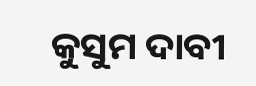କୁସୁମ ଦାବୀ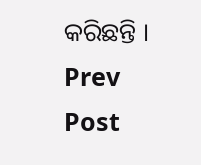କରିଛନ୍ତି ।
Prev Post